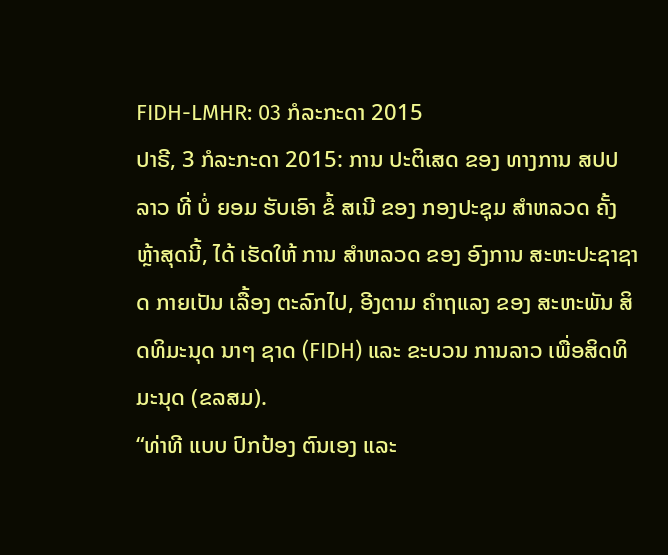FIDH-LMHR: 03 ກໍລະກະດາ 2015
ປາຣີ, 3 ກໍລະກະດາ 2015: ການ ປະຕິເສດ ຂອງ ທາງການ ສປປລາວ ທີ່ ບໍ່ ຍອມ ຮັບເອົາ ຂໍ້ ສເນີ ຂອງ ກອງປະຊຸມ ສໍາຫລວດ ຄັ້ງ ຫຼ້າສຸດນີ້, ໄດ້ ເຮັດໃຫ້ ການ ສໍາຫລວດ ຂອງ ອົງການ ສະຫະປະຊາຊາດ ກາຍເປັນ ເລື້ອງ ຕະລົກໄປ, ອີງຕາມ ຄໍາຖແລງ ຂອງ ສະຫະພັນ ສິດທິມະນຸດ ນາໆ ຊາດ (FIDH) ແລະ ຂະບວນ ການລາວ ເພື່ອສິດທິ ມະນຸດ (ຂລສມ).
“ທ່າທີ ແບບ ປົກປ້ອງ ຕົນເອງ ແລະ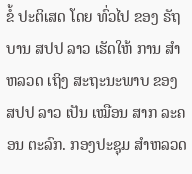ຂໍ້ ປະຕິເສດ ໂດຍ ທົ່ວໄປ ຂອງ ຣັຖບານ ສປປ ລາວ ເຮັດໃຫ້ ການ ສໍາ ຫລວດ ເຖິງ ສະຖະນະພາບ ຂອງ ສປປ ລາວ ເປັນ ເໝືອນ ສາກ ລະຄອນ ຕະລົກ. ກອງປະຊຸມ ສໍາຫລວດ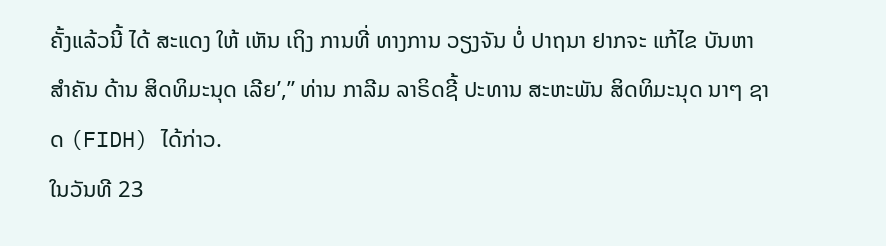ຄັ້ງແລ້ວນີ້ ໄດ້ ສະແດງ ໃຫ້ ເຫັນ ເຖິງ ການທີ່ ທາງການ ວຽງຈັນ ບໍ່ ປາຖນາ ຢາກຈະ ແກ້ໄຂ ບັນຫາ ສໍາຄັນ ດ້ານ ສິດທິມະນຸດ ເລີຍ’,” ທ່ານ ກາລີມ ລາຣິດຊີ້ ປະທານ ສະຫະພັນ ສິດທິມະນຸດ ນາໆ ຊາດ (FIDH) ໄດ້ກ່າວ.
ໃນວັນທີ 23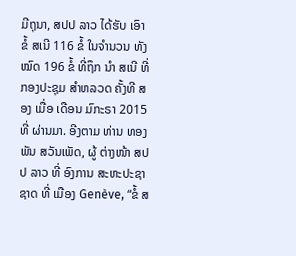ມີຖຸນາ, ສປປ ລາວ ໄດ້ຮັບ ເອົາ ຂໍ້ ສເນີ 116 ຂໍ້ ໃນຈໍານວນ ທັງໝົດ 196 ຂໍ້ ທີ່ຖຶກ ນຳ ສເນີ ທີ່ ກອງປະຊຸມ ສຳຫລວດ ຄັ້ງທີ ສອງ ເມື່ອ ເດືອນ ມົກະຣາ 2015 ທີ່ ຜ່ານມາ. ອີງຕາມ ທ່ານ ທອງພັນ ສວັນເພັດ, ຜູ້ ຕ່າງໜ້າ ສປປ ລາວ ທີ່ ອົງການ ສະຫະປະຊາຊາດ ທີ່ ເມືອງ Genève, “ຂໍ້ ສ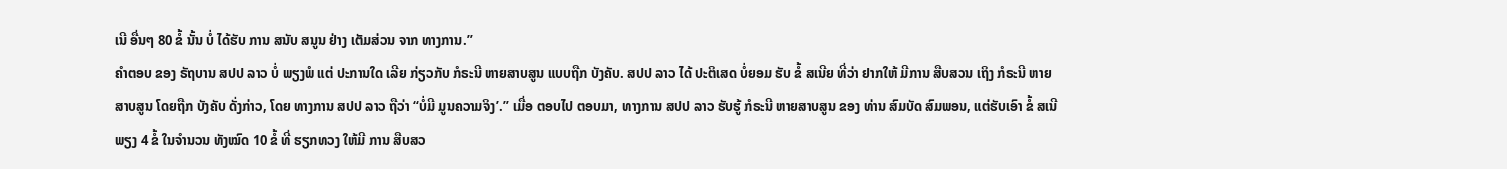ເນີ ອື່ນໆ 80 ຂໍ້ ນັ້ນ ບໍ່ ໄດ້ຮັບ ການ ສນັບ ສນູນ ຢ່າງ ເຕັມສ່ວນ ຈາກ ທາງການ.”
ຄຳຕອບ ຂອງ ຣັຖບານ ສປປ ລາວ ບໍ່ ພຽງພໍ ແຕ່ ປະການໃດ ເລີຍ ກ່ຽວກັບ ກໍຣະນີ ຫາຍສາບສູນ ແບບຖືກ ບັງຄັບ. ສປປ ລາວ ໄດ້ ປະຕິເສດ ບໍ່ຍອມ ຮັບ ຂໍ້ ສເນີຍ ທີ່ວ່າ ຢາກໃຫ້ ມີການ ສືບສວນ ເຖິງ ກໍຣະນີ ຫາຍ ສາບສູນ ໂດຍຖືກ ບັງຄັບ ດັ່ງກ່າວ, ໂດຍ ທາງການ ສປປ ລາວ ຖືວ່າ “ບໍ່ມີ ມູນຄວາມຈິງ’.” ເມື່ອ ຕອບໄປ ຕອບມາ, ທາງການ ສປປ ລາວ ຮັບຮູ້ ກໍຣະນີ ຫາຍສາບສູນ ຂອງ ທ່ານ ສົມບັດ ສົມພອນ, ແຕ່ຮັບເອົາ ຂໍ້ ສເນີ ພຽງ 4 ຂໍ້ ໃນຈໍານວນ ທັງໝົດ 10 ຂໍ້ ທີ່ ຮຽກທວງ ໃຫ້ມີ ການ ສືບສວ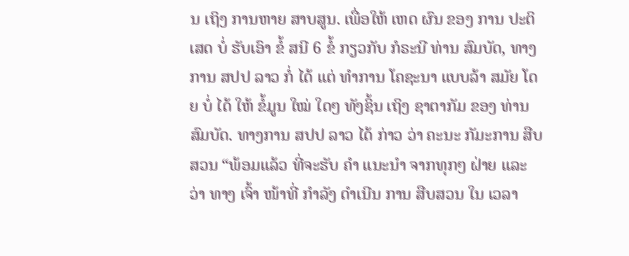ນ ເຖິງ ການຫາຍ ສາບສູນ. ເພື່ອໃຫ້ ເຫດ ຜົນ ຂອງ ການ ປະຕິເສດ ບໍ່ ຮັບເອົາ ຂໍ້ ສນີ 6 ຂໍ້ ກຽວກັບ ກໍຣະນີ ທ່ານ ສົມບັດ, ທາງການ ສປປ ລາວ ກໍ່ ໄດ້ ແຕ່ ທໍາການ ໂຄຊະນາ ແບບລ້າ ສມັຍ ໂດຍ ບໍ່ ໄດ້ ໃຫ້ ຂໍ້ມູນ ໃໝ່ ໃດໆ ທັງຊິ້ນ ເຖິງ ຊາຕາກັມ ຂອງ ທ່ານ ສົມບັດ. ທາງການ ສປປ ລາວ ໄດ້ ກ່າວ ວ່າ ຄະນະ ກັມະການ ສືບສວນ “ພ້ອມແລ້ວ ທີ່ຈະຮັບ ຄຳ ແນະນໍາ ຈາກທຸກໆ ຝ່າຍ ແລະ ວ່າ ທາງ ເຈົ້າ ໜ້າທີ່ ກຳລັງ ດໍາເນີນ ການ ສືບສວນ ໃນ ເວລາ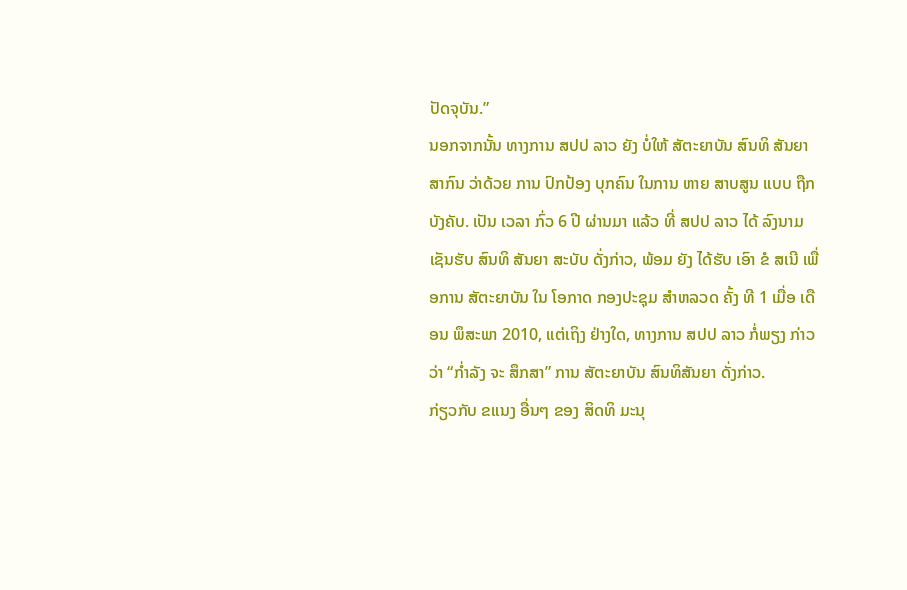ປັດຈຸບັນ.”
ນອກຈາກນັ້ນ ທາງການ ສປປ ລາວ ຍັງ ບໍ່ໃຫ້ ສັຕະຍາບັນ ສົນທິ ສັນຍາ ສາກົນ ວ່າດ້ວຍ ການ ປົກປ້ອງ ບຸກຄົນ ໃນການ ຫາຍ ສາບສູນ ແບບ ຖືກ ບັງຄັບ. ເປັນ ເວລາ ກົ່ວ 6 ປີ ຜ່ານມາ ແລ້ວ ທີ່ ສປປ ລາວ ໄດ້ ລົງນາມ ເຊັນຮັບ ສົນທິ ສັນຍາ ສະບັບ ດັ່ງກ່າວ, ພ້ອມ ຍັງ ໄດ້ຮັບ ເອົາ ຂໍ ສເນີ ເພື່ອການ ສັຕະຍາບັນ ໃນ ໂອກາດ ກອງປະຊຸມ ສຳຫລວດ ຄັ້ງ ທີ 1 ເມື່ອ ເດືອນ ພຶສະພາ 2010, ແຕ່ເຖິງ ຢ່າງໃດ, ທາງການ ສປປ ລາວ ກໍ່ພຽງ ກ່າວວ່າ “ກໍ່າລັງ ຈະ ສຶກສາ” ການ ສັຕະຍາບັນ ສົນທິສັນຍາ ດັ່ງກ່າວ.
ກ່ຽວກັບ ຂແນງ ອື່ນໆ ຂອງ ສິດທິ ມະນຸ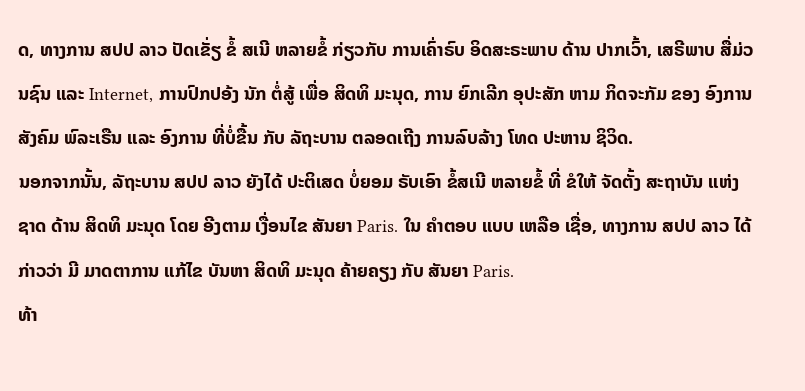ດ, ທາງການ ສປປ ລາວ ປັດເຂັ່ຽ ຂໍ້ ສເນີ ຫລາຍຂໍ້ ກ່ຽວກັບ ການເຄົ່າຣົບ ອິດສະຣະພາບ ດ້ານ ປາກເວົ້າ, ເສຣີພາບ ສື່ມ່ວນຊົນ ແລະ Internet, ການປົກປອ້ງ ນັກ ຕໍ່ສູ້ ເພື່ອ ສິດທິ ມະນຸດ, ການ ຍົກເລີກ ອຸປະສັກ ຫາມ ກິດຈະກັມ ຂອງ ອົງການ ສັງຄົມ ພົລະເຣືນ ແລະ ອົງການ ທີ່ບໍ່ຂື້ນ ກັບ ລັຖະບານ ຕລອດເຖີງ ການລົບລ້າງ ໂທດ ປະຫານ ຊິວິດ.
ນອກຈາກນັ້ນ, ລັຖະບານ ສປປ ລາວ ຍັງໄດ້ ປະຕິເສດ ບໍ່ຍອມ ຣັບເອົາ ຂໍ້ສເນີ ຫລາຍຂໍ້ ທີ່ ຂໍໃຫ້ ຈັດຕັ້ງ ສະຖາບັນ ແຫ່ງ ຊາດ ດ້ານ ສິດທິ ມະນຸດ ໂດຍ ອີງຕາມ ເງື່ອນໄຂ ສັນຍາ Paris. ໃນ ຄຳຕອບ ແບບ ເຫລືອ ເຊື່ອ, ທາງການ ສປປ ລາວ ໄດ້ ກ່າວວ່າ ມີ ມາດຕາການ ແກ້ໄຂ ບັນຫາ ສິດທິ ມະນຸດ ຄ້າຍຄຽງ ກັບ ສັນຍາ Paris.
ທ້າ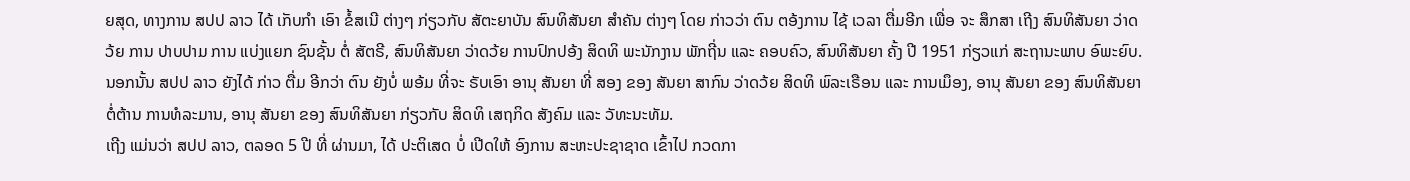ຍສຸດ, ທາງການ ສປປ ລາວ ໄດ້ ເກັບກຳ ເອົາ ຂໍ້ສເນີ ຕ່າງໆ ກ່ຽວກັບ ສັຕະຍາບັນ ສົນທິສັນຍາ ສໍາຄັນ ຕ່າງໆ ໂດຍ ກ່າວວ່າ ຕົນ ຕອ້ງການ ໄຊ້ ເວລາ ຕື່ມອີກ ເພື່ອ ຈະ ສຶກສາ ເຖີງ ສົນທິສັນຍາ ວ່າດວ້ຍ ການ ປາບປາມ ການ ແບ່ງແຍກ ຊົນຊັ້ນ ຕໍ່ ສັຕຣີ, ສົນທິສັນຍາ ວ່າດວ້ຍ ການປົກປອ້ງ ສິດທິ ພະນັກງານ ພັກຖີ່ນ ແລະ ຄອບຄົວ, ສົນທິສັນຍາ ຄັ້ງ ປີ 1951 ກ່ຽວແກ່ ສະຖານະພາບ ອົພະຍົບ. ນອກນັ້ນ ສປປ ລາວ ຍັງໄດ້ ກ່າວ ຕື່ມ ອີກວ່າ ຕົນ ຍັງບໍ່ ພອ້ມ ທີ່ຈະ ຣັບເອົາ ອານຸ ສັນຍາ ທີ່ ສອງ ຂອງ ສັນຍາ ສາກົນ ວ່າດວ້ຍ ສິດທິ ພົລະເຣືອນ ແລະ ການເມຶອງ, ອານຸ ສັນຍາ ຂອງ ສົນທິສັນຍາ ຕໍ່ຕ້ານ ການທໍລະມານ, ອານຸ ສັນຍາ ຂອງ ສົນທິສັນຍາ ກ່ຽວກັບ ສິດທິ ເສຖກິດ ສັງຄົມ ແລະ ວັທະນະທັມ.
ເຖີງ ແມ່ນວ່າ ສປປ ລາວ, ຕລອດ 5 ປີ ທີ່ ຜ່ານມາ, ໄດ້ ປະຕິເສດ ບໍ່ ເປີດໃຫ້ ອົງການ ສະຫະປະຊາຊາດ ເຂົ້າໄປ ກວດກາ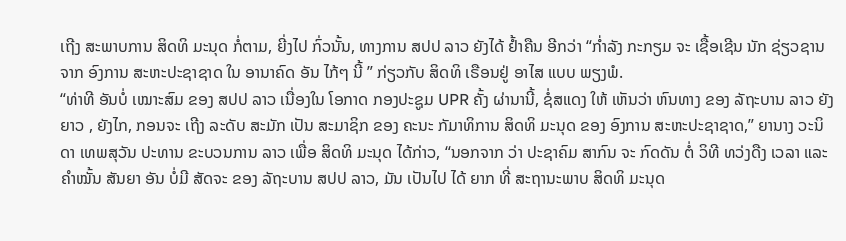ເຖີງ ສະພາບການ ສິດທິ ມະນຸດ ກໍ່ຕາມ, ຍີ່ງໄປ ກົ່ວນັ້ນ, ທາງການ ສປປ ລາວ ຍັງໄດ້ ຢໍ້າຄືນ ອີກວ່າ “ກໍ່າລັງ ກະກຽມ ຈະ ເຊື້ອເຊີນ ນັກ ຊ່ຽວຊານ ຈາກ ອົງການ ສະຫະປະຊາຊາດ ໃນ ອານາຄົດ ອັນ ໄກ້ໆ ນີ້ ” ກ່ຽວກັບ ສິດທິ ເຣືອນຢູ່ ອາໄສ ແບບ ພຽງພໍ.
“ທ່າທີ ອັນບໍ່ ເໝາະສົມ ຂອງ ສປປ ລາວ ເນື່ອງໃນ ໂອກາດ ກອງປະຊູມ UPR ຄັ້ງ ຜ່ານານີ້, ຊໍ່ສແດງ ໃຫ້ ເຫັນວ່າ ຫົນທາງ ຂອງ ລັຖະບານ ລາວ ຍັງຍາວ , ຍັງໄກ, ກອນຈະ ເຖີງ ລະດັບ ສະມັກ ເປັນ ສະມາຊິກ ຂອງ ຄະນະ ກັມາທິການ ສິດທິ ມະນຸດ ຂອງ ອົງການ ສະຫະປະຊາຊາດ,” ຍານາງ ວະນິດາ ເທພສຸວັນ ປະທານ ຂະບວນການ ລາວ ເພື່ອ ສິດທິ ມະນຸດ ໄດ້ກ່າວ, “ນອກຈາກ ວ່າ ປະຊາຄົມ ສາກົນ ຈະ ກົດດັນ ຕໍ່ ວິທີ ທວ່ງດືງ ເວລາ ແລະ ຄໍາໝັ້ນ ສັນຍາ ອັນ ບໍ່ມີ ສັດຈະ ຂອງ ລັຖະບານ ສປປ ລາວ, ມັນ ເປັນໄປ ໄດ້ ຍາກ ທີ່ ສະຖານະພາບ ສິດທິ ມະນຸດ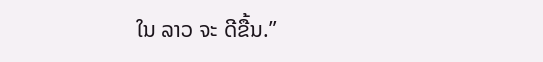ໃນ ລາວ ຈະ ດີຂື້ນ.”